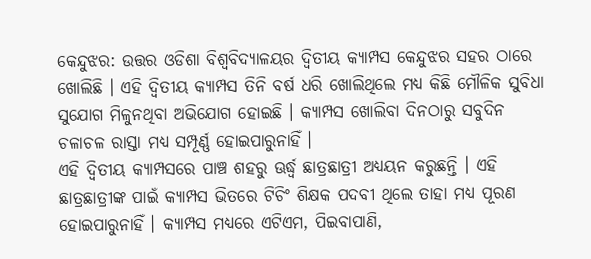କେନ୍ଦୁଝର: ଉତ୍ତର ଓଡିଶା ବିଶ୍ବବିଦ୍ୟାଳୟର ଦ୍ବିତୀୟ କ୍ୟାମ୍ପସ କେନ୍ଦୁଝର ସହର ଠାରେ ଖୋଲିଛି । ଏହି ଦ୍ବିତୀୟ କ୍ୟାମ୍ପସ ତିନି ବର୍ଷ ଧରି ଖୋଲିଥିଲେ ମଧ୍ୟ କିଛି ମୌଳିକ ସୁବିଧା ସୁଯୋଗ ମିଳୁନଥିବା ଅଭିଯୋଗ ହୋଇଛି । କ୍ୟାମ୍ପସ ଖୋଲିବା ଦିନଠାରୁ ସବୁଦିନ ଚଳାଚଳ ରାସ୍ତା ମଧ୍ୟ ସମ୍ପୂର୍ଣ୍ଣ ହୋଇପାରୁନାହିଁ ।
ଏହି ଦ୍ବିତୀୟ କ୍ୟାମ୍ପସରେ ପାଞ୍ଚ ଶହରୁ ଊର୍ଦ୍ଧ୍ବ ଛାତ୍ରଛାତ୍ରୀ ଅଧ୍ୟୟନ କରୁଛନ୍ତି । ଏହି ଛାତ୍ରଛାତ୍ରୀଙ୍କ ପାଇଁ କ୍ୟାମ୍ପସ ଭିତରେ ଟିଚିଂ ଶିକ୍ଷକ ପଦବୀ ଥିଲେ ତାହା ମଧ୍ୟ ପୂରଣ ହୋଇପାରୁନାହିଁ । କ୍ୟାମ୍ପସ ମଧ୍ୟରେ ଏଟିଏମ, ପିଇବାପାଣି,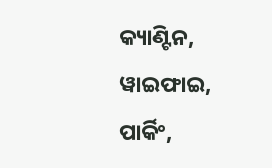କ୍ୟାଣ୍ଟିନ, ୱାଇଫାଇ, ପାର୍କିଂ,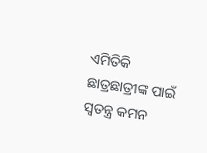ଏମିତିକି ଛାତ୍ରଛାତ୍ରୀଙ୍କ ପାଇଁ ସ୍ବତନ୍ତ୍ର କମନ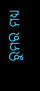ରୁମର ମଧ୍ୟ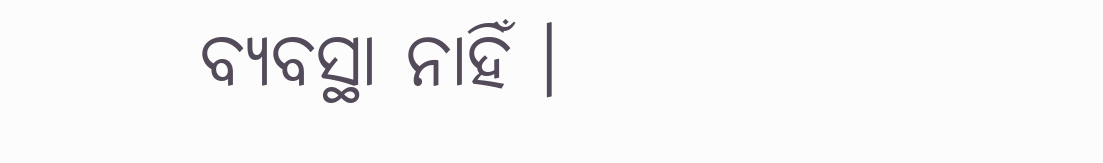ବ୍ୟବସ୍ଥା ନାହିଁ ।